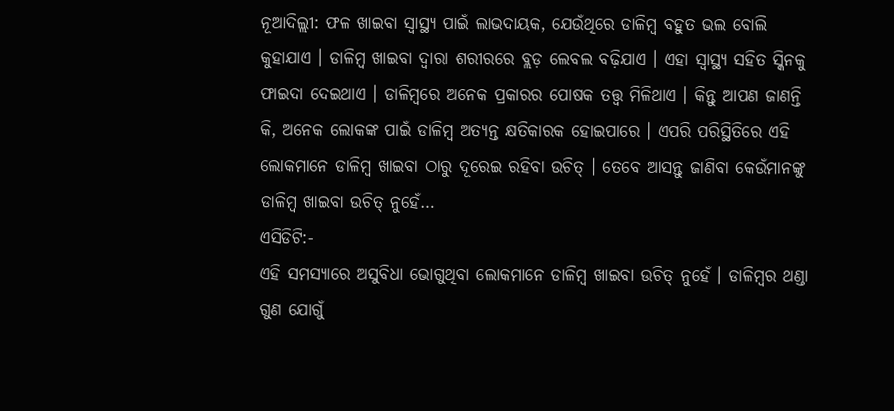ନୂଆଦିଲ୍ଲୀ: ଫଳ ଖାଇବା ସ୍ୱାସ୍ଥ୍ୟ ପାଇଁ ଲାଭଦାୟକ, ଯେଉଁଥିରେ ଡାଳିମ୍ବ ବହୁତ ଭଲ ବୋଲି କୁହାଯାଏ । ଡାଳିମ୍ବ ଖାଇବା ଦ୍ୱାରା ଶରୀରରେ ବ୍ଲଡ଼ ଲେବଲ ବଢ଼ିଯାଏ । ଏହା ସ୍ୱାସ୍ଥ୍ୟ ସହିତ ସ୍କିନକୁ ଫାଇଦା ଦେଇଥାଏ । ଡାଳିମ୍ବରେ ଅନେକ ପ୍ରକାରର ପୋଷକ ତତ୍ତ୍ୱ ମିଳିଥାଏ । କିନ୍ତୁ ଆପଣ ଜାଣନ୍ତି କି, ଅନେକ ଲୋକଙ୍କ ପାଇଁ ଡାଳିମ୍ବ ଅତ୍ୟନ୍ତ କ୍ଷତିକାରକ ହୋଇପାରେ । ଏପରି ପରିସ୍ଥିତିରେ ଏହି ଲୋକମାନେ ଡାଳିମ୍ବ ଖାଇବା ଠାରୁ ଦୂରେଇ ରହିବା ଉଚିତ୍ । ତେବେ ଆସନ୍ତୁ ଜାଣିବା କେଉଁମାନଙ୍କୁ ଡାଳିମ୍ବ ଖାଇବା ଉଚିତ୍ ନୁହେଁ…
ଏସିଡିଟି:-
ଏହି ସମସ୍ୟାରେ ଅସୁବିଧା ଭୋଗୁଥିବା ଲୋକମାନେ ଡାଳିମ୍ବ ଖାଇବା ଉଚିତ୍ ନୁହେଁ । ଡାଳିମ୍ବର ଥଣ୍ଡା ଗୁଣ ଯୋଗୁଁ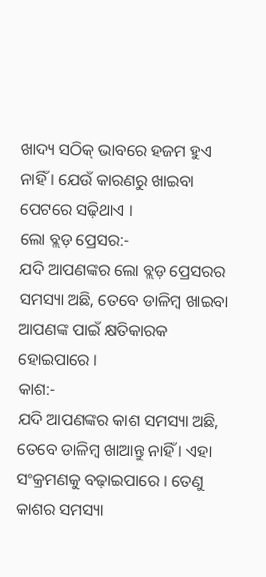ଖାଦ୍ୟ ସଠିକ୍ ଭାବରେ ହଜମ ହୁଏ ନାହିଁ । ଯେଉଁ କାରଣରୁ ଖାଇବା ପେଟରେ ସଢ଼ିଥାଏ ।
ଲୋ ବ୍ଲଡ଼ ପ୍ରେସର:-
ଯଦି ଆପଣଙ୍କର ଲୋ ବ୍ଲଡ଼ ପ୍ରେସରର ସମସ୍ୟା ଅଛି, ତେବେ ଡାଳିମ୍ବ ଖାଇବା ଆପଣଙ୍କ ପାଇଁ କ୍ଷତିକାରକ ହୋଇପାରେ ।
କାଶ:-
ଯଦି ଆପଣଙ୍କର କାଶ ସମସ୍ୟା ଅଛି, ତେବେ ଡାଳିମ୍ବ ଖାଆନ୍ତୁ ନାହିଁ । ଏହା ସଂକ୍ରମଣକୁ ବଢ଼ାଇପାରେ । ତେଣୁ କାଶର ସମସ୍ୟା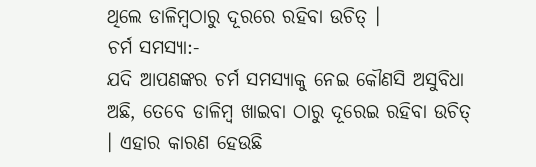ଥିଲେ ଡାଳିମ୍ବଠାରୁ ଦୂରରେ ରହିବା ଉଚିତ୍ ।
ଚର୍ମ ସମସ୍ୟା:-
ଯଦି ଆପଣଙ୍କର ଚର୍ମ ସମସ୍ୟାକୁ ନେଇ କୌଣସି ଅସୁବିଧା ଅଛି, ତେବେ ଡାଳିମ୍ବ ଖାଇବା ଠାରୁ ଦୂରେଇ ରହିବା ଉଚିତ୍ । ଏହାର କାରଣ ହେଉଛି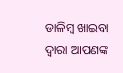ଡାଳିମ୍ବ ଖାଇବା ଦ୍ୱାରା ଆପଣଙ୍କ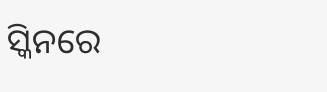ସ୍କିନରେ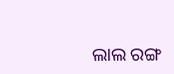ଲାଲ ରଙ୍ଗ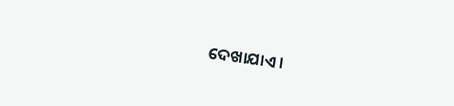ଦେଖାଯାଏ ।